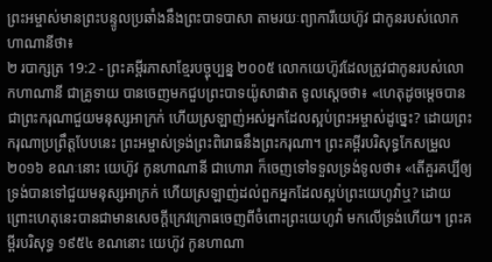ព្រះអម្ចាស់មានព្រះបន្ទូលប្រឆាំងនឹងព្រះបាទបាសា តាមរយៈព្យាការីយេហ៊ូវ ជាកូនរបស់លោកហាណានីថា៖
២ របាក្សត្រ 19:2 - ព្រះគម្ពីរភាសាខ្មែរបច្ចុប្បន្ន ២០០៥ លោកយេហ៊ូវដែលត្រូវជាកូនរបស់លោកហាណានី ជាគ្រូទាយ បានចេញមកជួបព្រះបាទយ៉ូសាផាត ទូលស្ដេចថា៖ «ហេតុដូចម្ដេចបានជាព្រះករុណាជួយមនុស្សអាក្រក់ ហើយស្រឡាញ់អស់អ្នកដែលស្អប់ព្រះអម្ចាស់ដូច្នេះ? ដោយព្រះករុណាប្រព្រឹត្តបែបនេះ ព្រះអម្ចាស់ទ្រង់ព្រះពិរោធនឹងព្រះករុណា។ ព្រះគម្ពីរបរិសុទ្ធកែសម្រួល ២០១៦ ខណៈនោះ យេហ៊ូវ កូនហាណានី ជាហោរា ក៏ចេញទៅទទួលទ្រង់ទូលថា៖ «តើគួរគប្បីឲ្យទ្រង់បានទៅជួយមនុស្សអាក្រក់ ហើយស្រឡាញ់ដល់ពួកអ្នកដែលស្អប់ព្រះយេហូវ៉ាឬ? ដោយព្រោះហេតុនេះបានជាមានសេចក្ដីក្រេវក្រោធចេញពីចំពោះព្រះយេហូវ៉ា មកលើទ្រង់ហើយ។ ព្រះគម្ពីរបរិសុទ្ធ ១៩៥៤ ខណនោះ យេហ៊ូវ កូនហាណា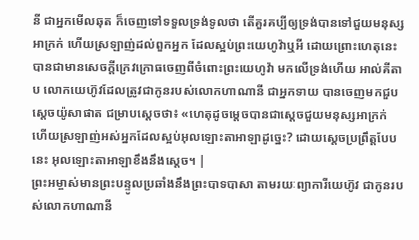នី ជាអ្នកមើលឆុត ក៏ចេញទៅទទួលទ្រង់ទូលថា តើគួរគប្បីឲ្យទ្រង់បានទៅជួយមនុស្សអាក្រក់ ហើយស្រឡាញ់ដល់ពួកអ្នក ដែលស្អប់ព្រះយេហូវ៉ាឬអី ដោយព្រោះហេតុនេះបានជាមានសេចក្ដីក្រេវក្រោធចេញពីចំពោះព្រះយេហូវ៉ា មកលើទ្រង់ហើយ អាល់គីតាប លោកយេហ៊ូវដែលត្រូវជាកូនរបស់លោកហាណានី ជាអ្នកទាយ បានចេញមកជួបស្តេចយ៉ូសាផាត ជម្រាបស្តេចថា៖ «ហេតុដូចម្តេចបានជាស្តេចជួយមនុស្សអាក្រក់ ហើយស្រឡាញ់អស់អ្នកដែលស្អប់អុលឡោះតាអាឡាដូច្នេះ? ដោយស្តេចប្រព្រឹត្តបែបនេះ អុលឡោះតាអាឡាខឹងនឹងស្តេច។ |
ព្រះអម្ចាស់មានព្រះបន្ទូលប្រឆាំងនឹងព្រះបាទបាសា តាមរយៈព្យាការីយេហ៊ូវ ជាកូនរបស់លោកហាណានី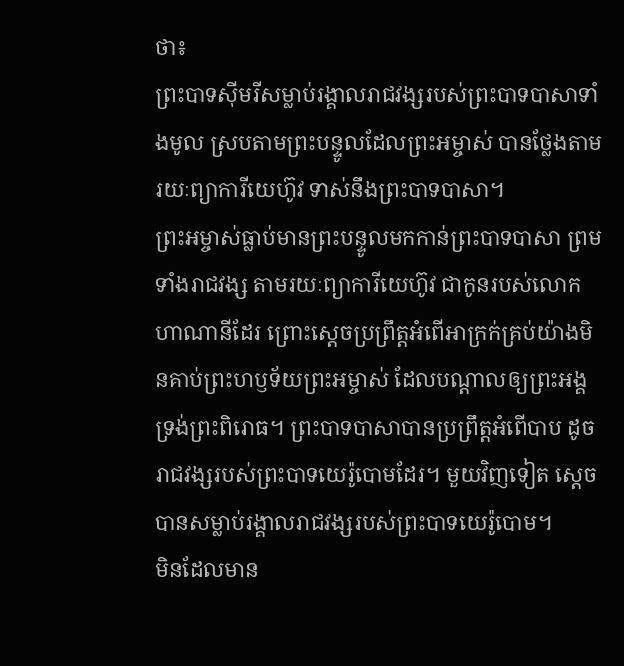ថា៖
ព្រះបាទស៊ីមរីសម្លាប់រង្គាលរាជវង្សរបស់ព្រះបាទបាសាទាំងមូល ស្របតាមព្រះបន្ទូលដែលព្រះអម្ចាស់ បានថ្លែងតាមរយៈព្យាការីយេហ៊ូវ ទាស់នឹងព្រះបាទបាសា។
ព្រះអម្ចាស់ធ្លាប់មានព្រះបន្ទូលមកកាន់ព្រះបាទបាសា ព្រមទាំងរាជវង្ស តាមរយៈព្យាការីយេហ៊ូវ ជាកូនរបស់លោកហាណានីដែរ ព្រោះស្ដេចប្រព្រឹត្តអំពើអាក្រក់គ្រប់យ៉ាងមិនគាប់ព្រះហឫទ័យព្រះអម្ចាស់ ដែលបណ្ដាលឲ្យព្រះអង្គទ្រង់ព្រះពិរោធ។ ព្រះបាទបាសាបានប្រព្រឹត្តអំពើបាប ដូចរាជវង្សរបស់ព្រះបាទយេរ៉ូបោមដែរ។ មួយវិញទៀត ស្ដេចបានសម្លាប់រង្គាលរាជវង្សរបស់ព្រះបាទយេរ៉ូបោម។
មិនដែលមាន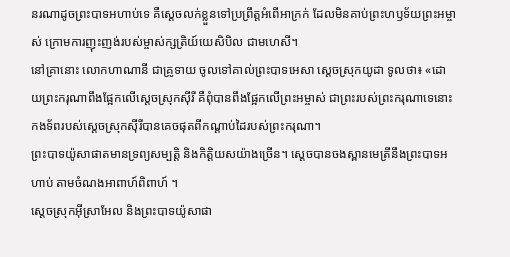នរណាដូចព្រះបាទអហាប់ទេ គឺស្ដេចលក់ខ្លួនទៅប្រព្រឹត្តអំពើអាក្រក់ ដែលមិនគាប់ព្រះហឫទ័យព្រះអម្ចាស់ ក្រោមការញុះញង់របស់ម្ចាស់ក្សត្រិយ៍យេសិបិល ជាមហេសី។
នៅគ្រានោះ លោកហាណានី ជាគ្រូទាយ ចូលទៅគាល់ព្រះបាទអេសា ស្ដេចស្រុកយូដា ទូលថា៖ «ដោយព្រះករុណាពឹងផ្អែកលើស្ដេចស្រុកស៊ីរី គឺពុំបានពឹងផ្អែកលើព្រះអម្ចាស់ ជាព្រះរបស់ព្រះករុណាទេនោះ កងទ័ពរបស់ស្ដេចស្រុកស៊ីរីបានគេចផុតពីកណ្ដាប់ដៃរបស់ព្រះករុណា។
ព្រះបាទយ៉ូសាផាតមានទ្រព្យសម្បត្តិ និងកិត្តិយសយ៉ាងច្រើន។ ស្ដេចបានចងស្ពានមេត្រីនឹងព្រះបាទអហាប់ តាមចំណងអាពាហ៍ពិពាហ៍ ។
ស្ដេចស្រុកអ៊ីស្រាអែល និងព្រះបាទយ៉ូសាផា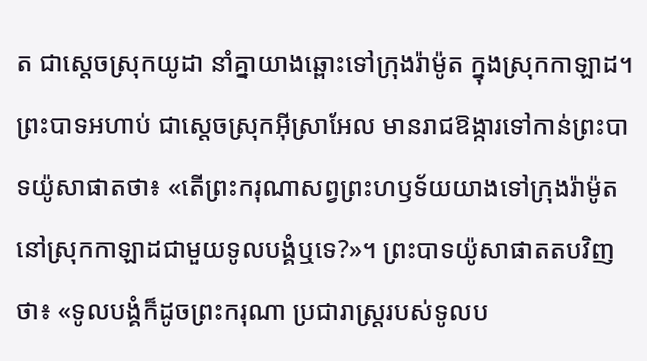ត ជាស្ដេចស្រុកយូដា នាំគ្នាយាងឆ្ពោះទៅក្រុងរ៉ាម៉ូត ក្នុងស្រុកកាឡាដ។
ព្រះបាទអហាប់ ជាស្ដេចស្រុកអ៊ីស្រាអែល មានរាជឱង្ការទៅកាន់ព្រះបាទយ៉ូសាផាតថា៖ «តើព្រះករុណាសព្វព្រះហឫទ័យយាងទៅក្រុងរ៉ាម៉ូត នៅស្រុកកាឡាដជាមួយទូលបង្គំឬទេ?»។ ព្រះបាទយ៉ូសាផាតតបវិញថា៖ «ទូលបង្គំក៏ដូចព្រះករុណា ប្រជារាស្ត្ររបស់ទូលប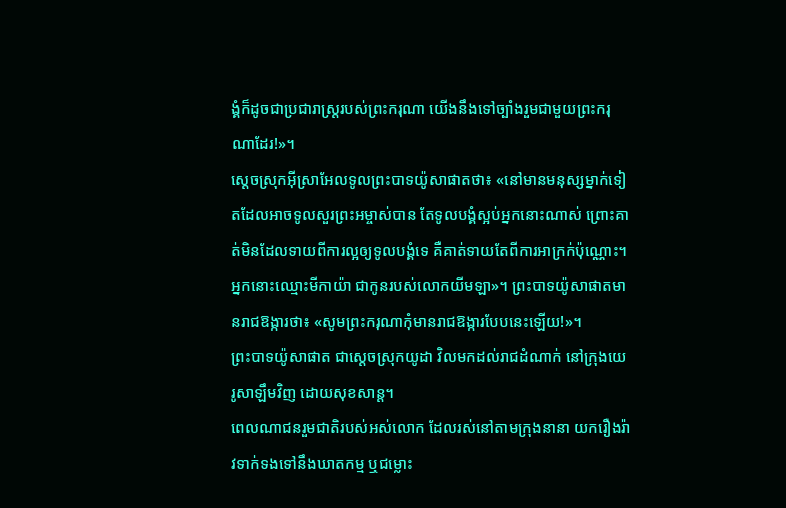ង្គំក៏ដូចជាប្រជារាស្ត្ររបស់ព្រះករុណា យើងនឹងទៅច្បាំងរួមជាមួយព្រះករុណាដែរ!»។
ស្ដេចស្រុកអ៊ីស្រាអែលទូលព្រះបាទយ៉ូសាផាតថា៖ «នៅមានមនុស្សម្នាក់ទៀតដែលអាចទូលសួរព្រះអម្ចាស់បាន តែទូលបង្គំស្អប់អ្នកនោះណាស់ ព្រោះគាត់មិនដែលទាយពីការល្អឲ្យទូលបង្គំទេ គឺគាត់ទាយតែពីការអាក្រក់ប៉ុណ្ណោះ។ អ្នកនោះឈ្មោះមីកាយ៉ា ជាកូនរបស់លោកយីមឡា»។ ព្រះបាទយ៉ូសាផាតមានរាជឱង្ការថា៖ «សូមព្រះករុណាកុំមានរាជឱង្ការបែបនេះឡើយ!»។
ព្រះបាទយ៉ូសាផាត ជាស្ដេចស្រុកយូដា វិលមកដល់រាជដំណាក់ នៅក្រុងយេរូសាឡឹមវិញ ដោយសុខសាន្ត។
ពេលណាជនរួមជាតិរបស់អស់លោក ដែលរស់នៅតាមក្រុងនានា យករឿងរ៉ាវទាក់ទងទៅនឹងឃាតកម្ម ឬជម្លោះ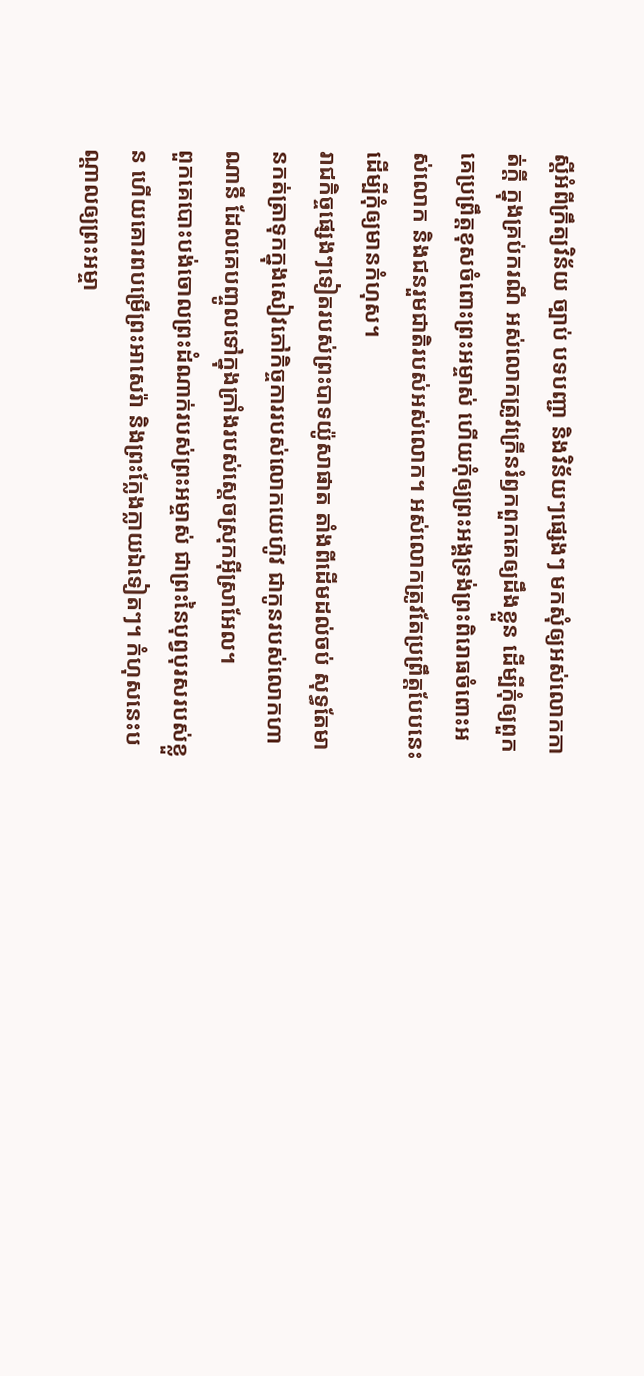ស្ដីអំពីក្រឹត្យវិន័យ ច្បាប់ បទបញ្ជា និងវិន័យៗផ្សេងៗ មកសុំឲ្យអស់លោកកាត់ក្ដី ក្នុងគ្រប់ករណី អស់លោកត្រូវក្រើនរំឭកពួកគេឲ្យដឹងខ្លួន ដើម្បីកុំឲ្យពួកគេប្រព្រឹត្តខុសចំពោះព្រះអម្ចាស់ ហើយកុំឲ្យព្រះអង្គទ្រង់ព្រះពិរោធចំពោះអស់លោក និងជនរួមជាតិរបស់អស់លោក។ អស់លោកត្រូវតែប្រព្រឹត្តបែបនេះ ដើម្បីកុំឲ្យមានកំហុស។
រាជកិច្ចផ្សេងៗទៀតរបស់ព្រះបាទយ៉ូសាផាត តាំងពីដើមដល់ចប់ សុទ្ធតែមានកត់ត្រាទុកក្នុងសៀវភៅកិច្ចការរបស់លោកយេហ៊ូវ ជាកូនរបស់លោកហាណានី ដែលគេបញ្ចូលទៅក្នុងក្រាំងរបស់ស្ដេចស្រុកអ៊ីស្រាអែល។
ពួកគេបោះបង់ចោលព្រះដំណាក់របស់ព្រះអម្ចាស់ ជាព្រះនៃបុព្វបុរសរបស់ខ្លួន ហើយគោរពបម្រើព្រះអាសេរ៉ា និងព្រះក្លែងក្លាយឯទៀតៗ។ កំហុសនេះបណ្ដាលឲ្យព្រះអម្ចា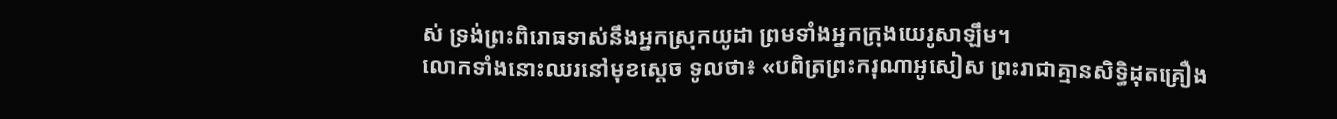ស់ ទ្រង់ព្រះពិរោធទាស់នឹងអ្នកស្រុកយូដា ព្រមទាំងអ្នកក្រុងយេរូសាឡឹម។
លោកទាំងនោះឈរនៅមុខស្ដេច ទូលថា៖ «បពិត្រព្រះករុណាអូសៀស ព្រះរាជាគ្មានសិទ្ធិដុតគ្រឿង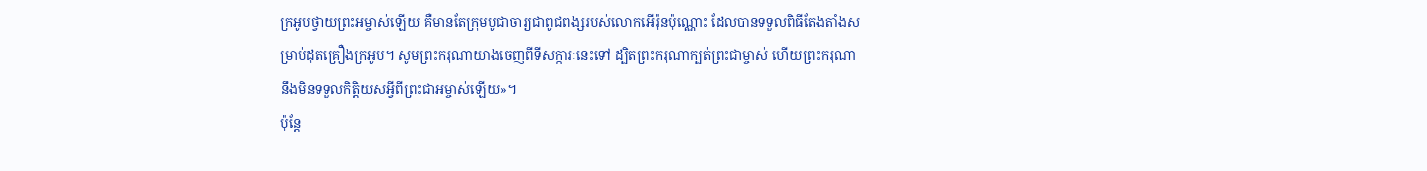ក្រអូបថ្វាយព្រះអម្ចាស់ឡើយ គឺមានតែក្រុមបូជាចារ្យជាពូជពង្សរបស់លោកអើរ៉ុនប៉ុណ្ណោះ ដែលបានទទួលពិធីតែងតាំងសម្រាប់ដុតគ្រឿងក្រអូប។ សូមព្រះករុណាយាងចេញពីទីសក្ការៈនេះទៅ ដ្បិតព្រះករុណាក្បត់ព្រះជាម្ចាស់ ហើយព្រះករុណានឹងមិនទទួលកិត្តិយសអ្វីពីព្រះជាអម្ចាស់ឡើយ»។
ប៉ុន្តែ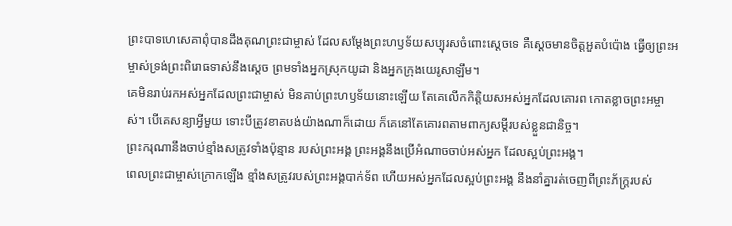ព្រះបាទហេសេគាពុំបានដឹងគុណព្រះជាម្ចាស់ ដែលសម្តែងព្រះហឫទ័យសប្បុរសចំពោះស្ដេចទេ គឺស្ដេចមានចិត្តអួតបំប៉ោង ធ្វើឲ្យព្រះអម្ចាស់ទ្រង់ព្រះពិរោធទាស់នឹងស្ដេច ព្រមទាំងអ្នកស្រុកយូដា និងអ្នកក្រុងយេរូសាឡឹម។
គេមិនរាប់រកអស់អ្នកដែលព្រះជាម្ចាស់ មិនគាប់ព្រះហឫទ័យនោះឡើយ តែគេលើកកិត្តិយសអស់អ្នកដែលគោរព កោតខ្លាចព្រះអម្ចាស់។ បើគេសន្យាអ្វីមួយ ទោះបីត្រូវខាតបង់យ៉ាងណាក៏ដោយ ក៏គេនៅតែគោរពតាមពាក្យសម្ដីរបស់ខ្លួនជានិច្ច។
ព្រះករុណានឹងចាប់ខ្មាំងសត្រូវទាំងប៉ុន្មាន របស់ព្រះអង្គ ព្រះអង្គនឹងប្រើអំណាចចាប់អស់អ្នក ដែលស្អប់ព្រះអង្គ។
ពេលព្រះជាម្ចាស់ក្រោកឡើង ខ្មាំងសត្រូវរបស់ព្រះអង្គបាក់ទ័ព ហើយអស់អ្នកដែលស្អប់ព្រះអង្គ នឹងនាំគ្នារត់ចេញពីព្រះភ័ក្ត្ររបស់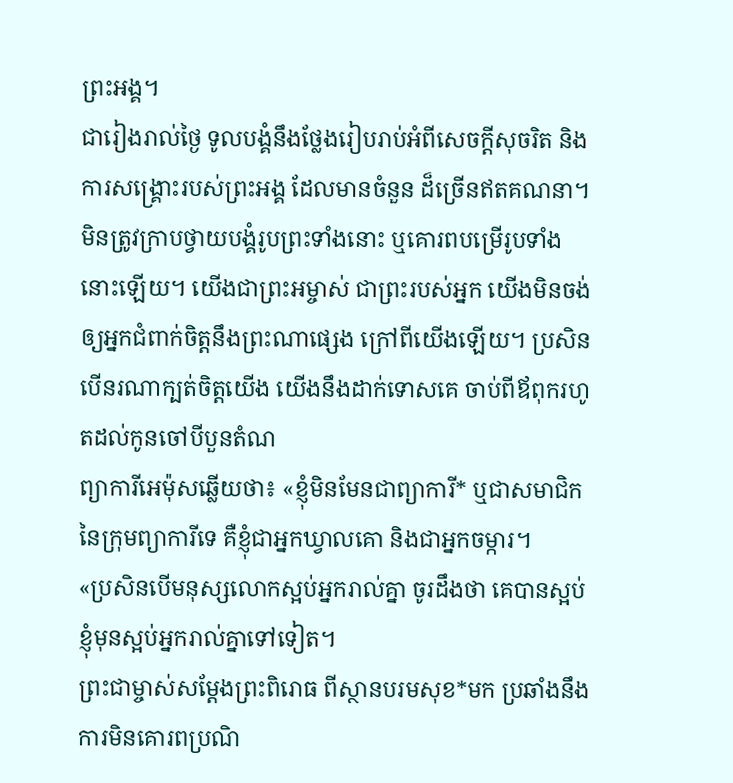ព្រះអង្គ។
ជារៀងរាល់ថ្ងៃ ទូលបង្គំនឹងថ្លែងរៀបរាប់អំពីសេចក្ដីសុចរិត និងការសង្គ្រោះរបស់ព្រះអង្គ ដែលមានចំនួន ដ៏ច្រើនឥតគណនា។
មិនត្រូវក្រាបថ្វាយបង្គំរូបព្រះទាំងនោះ ឬគោរពបម្រើរូបទាំងនោះឡើយ។ យើងជាព្រះអម្ចាស់ ជាព្រះរបស់អ្នក យើងមិនចង់ឲ្យអ្នកជំពាក់ចិត្តនឹងព្រះណាផ្សេង ក្រៅពីយើងឡើយ។ ប្រសិនបើនរណាក្បត់ចិត្តយើង យើងនឹងដាក់ទោសគេ ចាប់ពីឪពុករហូតដល់កូនចៅបីបួនតំណ
ព្យាការីអេម៉ុសឆ្លើយថា៖ «ខ្ញុំមិនមែនជាព្យាការី* ឬជាសមាជិកនៃក្រុមព្យាការីទេ គឺខ្ញុំជាអ្នកឃ្វាលគោ និងជាអ្នកចម្ការ។
«ប្រសិនបើមនុស្សលោកស្អប់អ្នករាល់គ្នា ចូរដឹងថា គេបានស្អប់ខ្ញុំមុនស្អប់អ្នករាល់គ្នាទៅទៀត។
ព្រះជាម្ចាស់សម្តែងព្រះពិរោធ ពីស្ថានបរមសុខ*មក ប្រឆាំងនឹងការមិនគោរពប្រណិ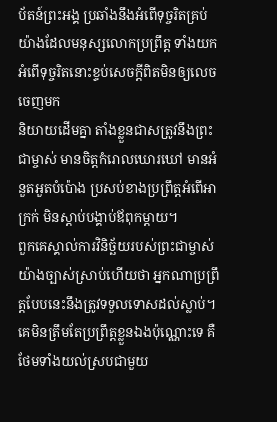ប័តន៍ព្រះអង្គ ប្រឆាំងនឹងអំពើទុច្ចរិតគ្រប់យ៉ាងដែលមនុស្សលោកប្រព្រឹត្ត ទាំងយកអំពើទុច្ចរិតនោះខ្ទប់សេចក្ដីពិតមិនឲ្យលេចចេញមក
និយាយដើមគ្នា តាំងខ្លួនជាសត្រូវនឹងព្រះជាម្ចាស់ មានចិត្តកំរោលឃោរឃៅ មានអំនួតអួតបំប៉ោង ប្រសប់ខាងប្រព្រឹត្តអំពើអាក្រក់ មិនស្ដាប់បង្គាប់ឪពុកម្ដាយ។
ពួកគេស្គាល់ការវិនិច្ឆ័យរបស់ព្រះជាម្ចាស់យ៉ាងច្បាស់ស្រាប់ហើយថា អ្នកណាប្រព្រឹត្តបែបនេះនឹងត្រូវទទួលទោសដល់ស្លាប់។ គេមិនត្រឹមតែប្រព្រឹត្តខ្លួនឯងប៉ុណ្ណោះទេ គឺថែមទាំងយល់ស្របជាមួយ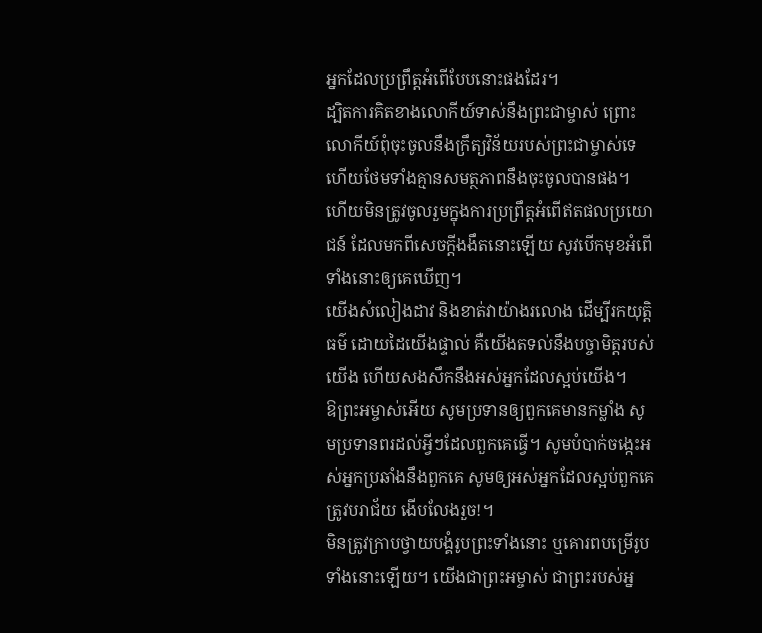អ្នកដែលប្រព្រឹត្តអំពើបែបនោះផងដែរ។
ដ្បិតការគិតខាងលោកីយ៍ទាស់នឹងព្រះជាម្ចាស់ ព្រោះលោកីយ៍ពុំចុះចូលនឹងក្រឹត្យវិន័យរបស់ព្រះជាម្ចាស់ទេ ហើយថែមទាំងគ្មានសមត្ថភាពនឹងចុះចូលបានផង។
ហើយមិនត្រូវចូលរួមក្នុងការប្រព្រឹត្តអំពើឥតផលប្រយោជន៍ ដែលមកពីសេចក្ដីងងឹតនោះឡើយ សូវបើកមុខអំពើទាំងនោះឲ្យគេឃើញ។
យើងសំលៀងដាវ និងខាត់វាយ៉ាងរលោង ដើម្បីរកយុត្តិធម៌ ដោយដៃយើងផ្ទាល់ គឺយើងតទល់នឹងបច្ចាមិត្តរបស់យើង ហើយសងសឹកនឹងអស់អ្នកដែលស្អប់យើង។
ឱព្រះអម្ចាស់អើយ សូមប្រទានឲ្យពួកគេមានកម្លាំង សូមប្រទានពរដល់អ្វីៗដែលពួកគេធ្វើ។ សូមបំបាក់ចង្កេះអស់អ្នកប្រឆាំងនឹងពួកគេ សូមឲ្យអស់អ្នកដែលស្អប់ពួកគេ ត្រូវបរាជ័យ ងើបលែងរួច!។
មិនត្រូវក្រាបថ្វាយបង្គំរូបព្រះទាំងនោះ ឬគោរពបម្រើរូបទាំងនោះឡើយ។ យើងជាព្រះអម្ចាស់ ជាព្រះរបស់អ្ន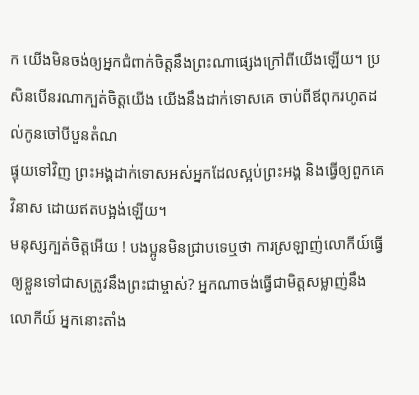ក យើងមិនចង់ឲ្យអ្នកជំពាក់ចិត្តនឹងព្រះណាផ្សេងក្រៅពីយើងឡើយ។ ប្រសិនបើនរណាក្បត់ចិត្តយើង យើងនឹងដាក់ទោសគេ ចាប់ពីឪពុករហូតដល់កូនចៅបីបួនតំណ
ផ្ទុយទៅវិញ ព្រះអង្គដាក់ទោសអស់អ្នកដែលស្អប់ព្រះអង្គ និងធ្វើឲ្យពួកគេវិនាស ដោយឥតបង្អង់ឡើយ។
មនុស្សក្បត់ចិត្តអើយ ! បងប្អូនមិនជ្រាបទេឬថា ការស្រឡាញ់លោកីយ៍ធ្វើឲ្យខ្លួនទៅជាសត្រូវនឹងព្រះជាម្ចាស់? អ្នកណាចង់ធ្វើជាមិត្តសម្លាញ់នឹងលោកីយ៍ អ្នកនោះតាំង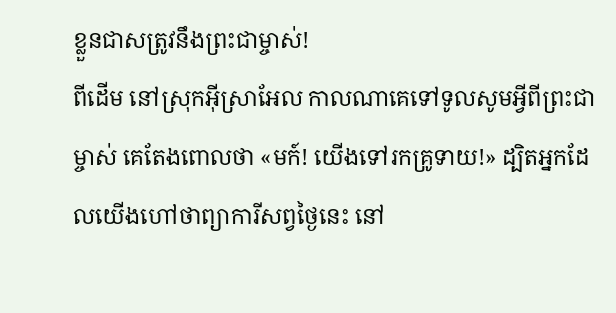ខ្លួនជាសត្រូវនឹងព្រះជាម្ចាស់!
ពីដើម នៅស្រុកអ៊ីស្រាអែល កាលណាគេទៅទូលសូមអ្វីពីព្រះជាម្ចាស់ គេតែងពោលថា «មក៍! យើងទៅរកគ្រូទាយ!» ដ្បិតអ្នកដែលយើងហៅថាព្យាការីសព្វថ្ងៃនេះ នៅ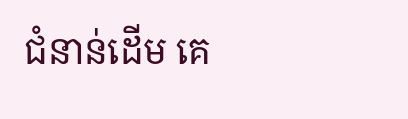ជំនាន់ដើម គេ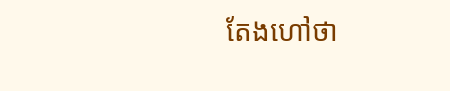តែងហៅថា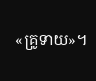«គ្រូទាយ»។